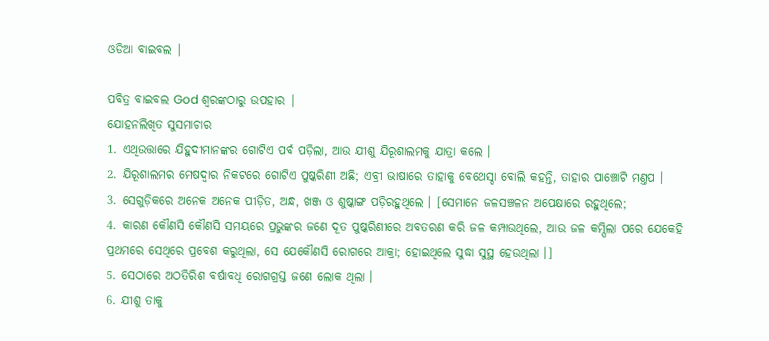ଓଡିଆ ବାଇବଲ |

ପବିତ୍ର ବାଇବଲ God ଶ୍ବରଙ୍କଠାରୁ ଉପହାର |
ଯୋହନଲିଖିତ ସୁସମାଚାର
1. ଏଥିଉତ୍ତାରେ ଯିହୁଦୀମାନଙ୍କର ଗୋଟିଏ ପର୍ବ ପଡ଼ିଲା, ଆଉ ଯୀଶୁ ଯିରୂଶାଲମକୁ ଯାତ୍ରା କଲେ ।
2. ଯିରୂଶାଲମର ମେଷଦ୍ଵାର ନିକଟରେ ଗୋଟିଏ ପୁଷ୍କରିଣୀ ଅଛି; ଏବ୍ରୀ ଭାଷାରେ ତାହାକୁ ବେଥେସ୍ଦା ବୋଲି କହନ୍ତି, ତାହାର ପାଞ୍ଚୋଟି ମଣ୍ତପ ।
3. ସେଗୁଡ଼ିକରେ ଅନେକ ଅନେକ ପୀଡ଼ିତ, ଅନ୍ଧ, ଖଞ୍ଜ ଓ ଶୁଷ୍କାଙ୍ଗ ପଡ଼ିରହୁଥିଲେ । [ସେମାନେ ଜଳସଞ୍ଚଳନ ଅପେକ୍ଷାରେ ରହୁଥିଲେ;
4. କାରଣ କୌଣସି କୌଣସି ସମୟରେ ପ୍ରଭୁଙ୍କର ଜଣେ ଦୂତ ପୁଷ୍କରିଣୀରେ ଅବତରଣ କରି ଜଳ କମ୍ପାଉଥିଲେ, ଆଉ ଜଳ କମ୍ପିଲା ପରେ ଯେକେହି ପ୍ରଥମରେ ସେଥିରେ ପ୍ରବେଶ କରୁଥିଲା, ସେ ଯେକୌଣସି ରୋଗରେ ଆକ୍ରା; ହୋଇଥିଲେ ସୁଦ୍ଧା ସୁସ୍ଥ ହେଉଥିଲା ।]
5. ସେଠାରେ ଅଠତିରିଶ ବର୍ଷାବଧି ରୋଗଗ୍ରସ୍ତ ଜଣେ ଲୋକ ଥିଲା ।
6. ଯୀଶୁ ତାକୁ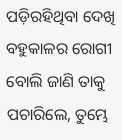ପଡ଼ିରହିଥିବା ଦେଖି ବହୁକାଳର ରୋଗୀ ବୋଲି ଜାଣି ତାକୁ ପଚାରିଲେ, ତୁମ୍ଭେ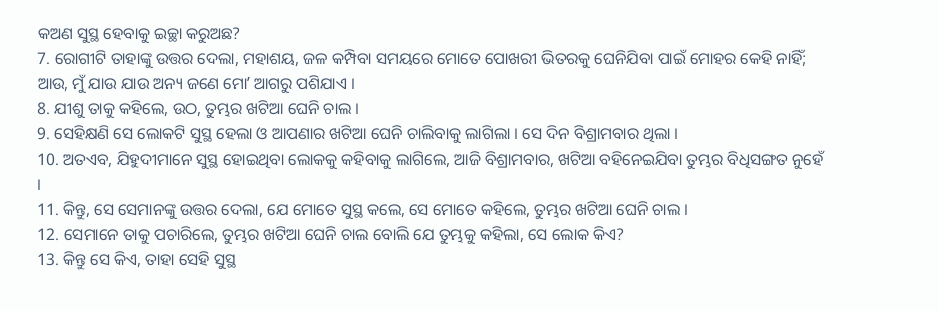କଅଣ ସୁସ୍ଥ ହେବାକୁ ଇଚ୍ଛା କରୁଅଛ?
7. ରୋଗୀଟି ତାହାଙ୍କୁ ଉତ୍ତର ଦେଲା, ମହାଶୟ, ଜଳ କମ୍ପିବା ସମୟରେ ମୋତେ ପୋଖରୀ ଭିତରକୁ ଘେନିଯିବା ପାଇଁ ମୋହର କେହି ନାହିଁ; ଆଉ, ମୁଁ ଯାଉ ଯାଉ ଅନ୍ୟ ଜଣେ ମୋʼ ଆଗରୁ ପଶିଯାଏ ।
8. ଯୀଶୁ ତାକୁ କହିଲେ, ଉଠ, ତୁମ୍ଭର ଖଟିଆ ଘେନି ଚାଲ ।
9. ସେହିକ୍ଷଣି ସେ ଲୋକଟି ସୁସ୍ଥ ହେଲା ଓ ଆପଣାର ଖଟିଆ ଘେନି ଚାଲିବାକୁ ଲାଗିଲା । ସେ ଦିନ ବିଶ୍ରାମବାର ଥିଲା ।
10. ଅତଏବ, ଯିହୁଦୀମାନେ ସୁସ୍ଥ ହୋଇଥିବା ଲୋକକୁ କହିବାକୁ ଲାଗିଲେ, ଆଜି ବିଶ୍ରାମବାର, ଖଟିଆ ବହିନେଇଯିବା ତୁମ୍ଭର ବିଧିସଙ୍ଗତ ନୁହେଁ ।
11. କିନ୍ତୁ, ସେ ସେମାନଙ୍କୁ ଉତ୍ତର ଦେଲା, ଯେ ମୋତେ ସୁସ୍ଥ କଲେ, ସେ ମୋତେ କହିଲେ, ତୁମ୍ଭର ଖଟିଆ ଘେନି ଚାଲ ।
12. ସେମାନେ ତାକୁ ପଚାରିଲେ, ତୁମ୍ଭର ଖଟିଆ ଘେନି ଚାଲ ବୋଲି ଯେ ତୁମ୍ଭକୁ କହିଲା, ସେ ଲୋକ କିଏ?
13. କିନ୍ତୁ ସେ କିଏ, ତାହା ସେହି ସୁସ୍ଥ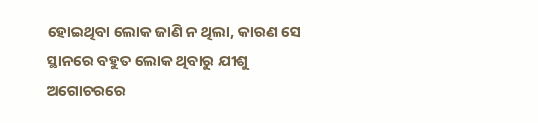ହୋଇଥିବା ଲୋକ ଜାଣି ନ ଥିଲା, କାରଣ ସେ ସ୍ଥାନରେ ବହୁତ ଲୋକ ଥିବାରୁ ଯୀଶୁ ଅଗୋଚରରେ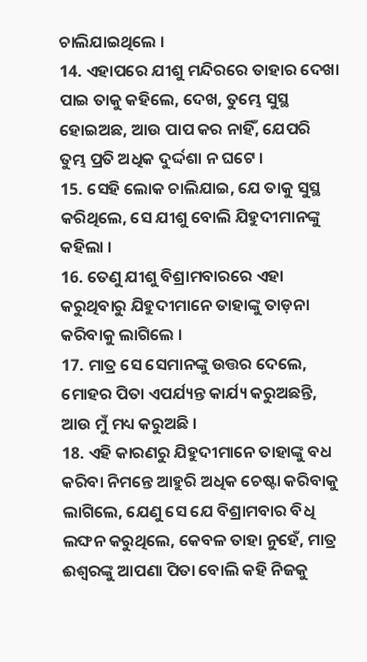ଚାଲିଯାଇଥିଲେ ।
14. ଏହାପରେ ଯୀଶୁ ମନ୍ଦିରରେ ତାହାର ଦେଖା ପାଇ ତାକୁ କହିଲେ, ଦେଖ, ତୁମ୍ଭେ ସୁସ୍ଥ ହୋଇଅଛ, ଆଉ ପାପ କର ନାହିଁ, ଯେପରି ତୁମ୍ଭ ପ୍ରତି ଅଧିକ ଦୁର୍ଦ୍ଦଶା ନ ଘଟେ ।
15. ସେହି ଲୋକ ଚାଲିଯାଇ, ଯେ ତାକୁ ସୁସ୍ଥ କରିଥିଲେ, ସେ ଯୀଶୁ ବୋଲି ଯିହୁଦୀମାନଙ୍କୁ କହିଲା ।
16. ତେଣୁ ଯୀଶୁ ବିଶ୍ରାମବାରରେ ଏହା କରୁଥିବାରୁ ଯିହୁଦୀମାନେ ତାହାଙ୍କୁ ତାଡ଼ନା କରିବାକୁ ଲାଗିଲେ ।
17. ମାତ୍ର ସେ ସେମାନଙ୍କୁ ଉତ୍ତର ଦେଲେ, ମୋହର ପିତା ଏପର୍ଯ୍ୟନ୍ତ କାର୍ଯ୍ୟ କରୁଅଛନ୍ତି, ଆଉ ମୁଁ ମଧ୍ୟ କରୁଅଛି ।
18. ଏହି କାରଣରୁ ଯିହୁଦୀମାନେ ତାହାଙ୍କୁ ବଧ କରିବା ନିମନ୍ତେ ଆହୁରି ଅଧିକ ଚେଷ୍ଟା କରିବାକୁ ଲାଗିଲେ, ଯେଣୁ ସେ ଯେ ବିଶ୍ରାମବାର ବିଧି ଲଙ୍ଘନ କରୁଥିଲେ, କେବଳ ତାହା ନୁହେଁ, ମାତ୍ର ଈଶ୍ଵରଙ୍କୁ ଆପଣା ପିତା ବୋଲି କହି ନିଜକୁ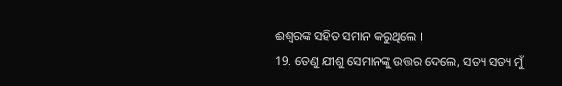ଈଶ୍ଵରଙ୍କ ସହିତ ସମାନ କରୁଥିଲେ ।
19. ତେଣୁ ଯୀଶୁ ସେମାନଙ୍କୁ ଉତ୍ତର ଦେଲେ, ସତ୍ୟ ସତ୍ୟ ମୁଁ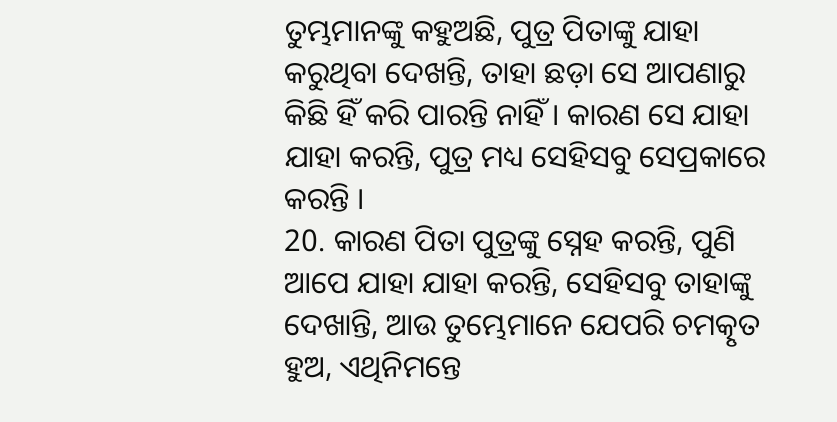ତୁମ୍ଭମାନଙ୍କୁ କହୁଅଛି, ପୁତ୍ର ପିତାଙ୍କୁ ଯାହା କରୁଥିବା ଦେଖନ୍ତି, ତାହା ଛଡ଼ା ସେ ଆପଣାରୁ କିଛି ହିଁ କରି ପାରନ୍ତି ନାହିଁ । କାରଣ ସେ ଯାହା ଯାହା କରନ୍ତି, ପୁତ୍ର ମଧ୍ୟ ସେହିସବୁ ସେପ୍ରକାରେ କରନ୍ତି ।
20. କାରଣ ପିତା ପୁତ୍ରଙ୍କୁ ସ୍ନେହ କରନ୍ତି, ପୁଣି ଆପେ ଯାହା ଯାହା କରନ୍ତି, ସେହିସବୁ ତାହାଙ୍କୁ ଦେଖାନ୍ତି, ଆଉ ତୁମ୍ଭେମାନେ ଯେପରି ଚମତ୍କୃତ ହୁଅ, ଏଥିନିମନ୍ତେ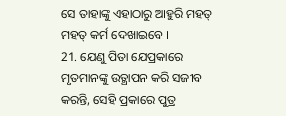ସେ ତାହାଙ୍କୁ ଏହାଠାରୁ ଆହୁରି ମହତ୍ ମହତ୍ କର୍ମ ଦେଖାଇବେ ।
21. ଯେଣୁ ପିତା ଯେପ୍ରକାରେ ମୃତମାନଙ୍କୁ ଉତ୍ଥାପନ କରି ସଜୀବ କରନ୍ତି, ସେହି ପ୍ରକାରେ ପୁତ୍ର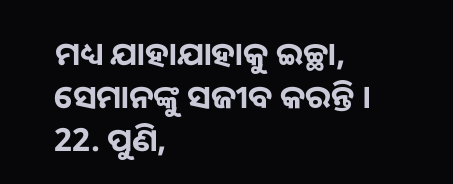ମଧ୍ୟ ଯାହାଯାହାକୁ ଇଚ୍ଛା, ସେମାନଙ୍କୁ ସଜୀବ କରନ୍ତି ।
22. ପୁଣି,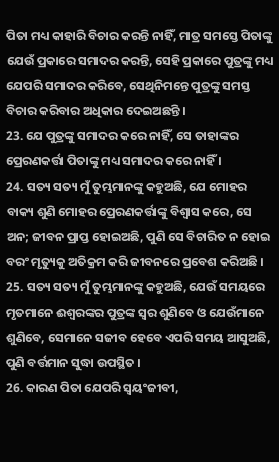ପିତା ମଧ୍ୟ କାହାରି ବିଚାର କରନ୍ତି ନାହିଁ, ମାତ୍ର ସମସ୍ତେ ପିତାଙ୍କୁ ଯେଉଁ ପ୍ରକାରେ ସମାଦର କରନ୍ତି, ସେହି ପ୍ରକାରେ ପୁତ୍ରଙ୍କୁ ମଧ୍ୟ ଯେପରି ସମାଦର କରିବେ, ସେଥିନିମନ୍ତେ ପୁତ୍ରଙ୍କୁ ସମସ୍ତ ବିଚାର କରିବାର ଅଧିକାର ଦେଇଅଛନ୍ତି ।
23. ଯେ ପୁତ୍ରଙ୍କୁ ସମାଦର କରେ ନାହିଁ, ସେ ତାହାଙ୍କର ପ୍ରେରଣକର୍ତ୍ତା ପିତାଙ୍କୁ ମଧ୍ୟ ସମାଦର କରେ ନାହିଁ ।
24. ସତ୍ୟ ସତ୍ୟ ମୁଁ ତୁମ୍ଭମାନଙ୍କୁ କହୁଅଛି, ଯେ ମୋହର ବାକ୍ୟ ଶୁଣି ମୋହର ପ୍ରେରଣକର୍ତ୍ତାଙ୍କୁ ବିଶ୍ଵାସ କରେ, ସେ ଅନ; ଜୀବନ ପ୍ରାପ୍ତ ହୋଇଅଛି, ପୁଣି ସେ ବିଚାରିତ ନ ହୋଇ ବରଂ ମୃତ୍ୟୁକୁ ଅତିକ୍ରମ କରି ଜୀବନରେ ପ୍ରବେଶ କରିଅଛି ।
25. ସତ୍ୟ ସତ୍ୟ ମୁଁ ତୁମ୍ଭମାନଙ୍କୁ କହୁଅଛି, ଯେଉଁ ସମୟରେ ମୃତମାନେ ଈଶ୍ଵରଙ୍କର ପୁତ୍ରଙ୍କ ସ୍ଵର ଶୁଣିବେ ଓ ଯେଉଁମାନେ ଶୁଣିବେ, ସେମାନେ ସଜୀବ ହେବେ ଏପରି ସମୟ ଆସୁଅଛି, ପୁଣି ବର୍ତ୍ତମାନ ସୁଦ୍ଧା ଉପସ୍ଥିତ ।
26. କାରଣ ପିତା ଯେପରି ସ୍ଵୟଂଜୀବୀ,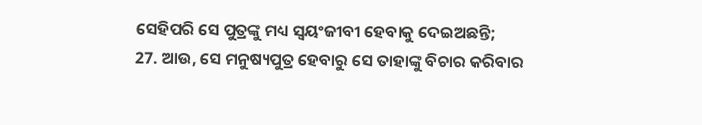ସେହିପରି ସେ ପୁତ୍ରଙ୍କୁ ମଧ୍ୟ ସ୍ଵୟଂଜୀବୀ ହେବାକୁ ଦେଇଅଛନ୍ତି;
27. ଆଉ, ସେ ମନୁଷ୍ୟପୁତ୍ର ହେବାରୁ ସେ ତାହାଙ୍କୁ ବିଚାର କରିବାର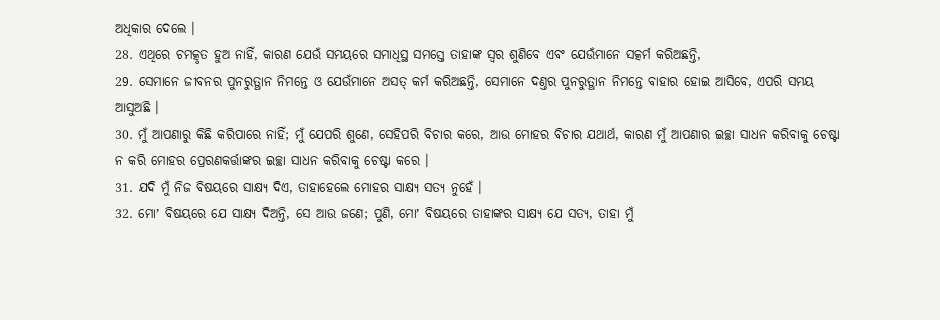ଅଧିକାର ଦେଲେ ।
28. ଏଥିରେ ଚମତ୍କୃତ ହୁଅ ନାହିଁ, କାରଣ ଯେଉଁ ସମୟରେ ସମାଧିସ୍ଥ ସମସ୍ତେ ତାହାଙ୍କ ସ୍ଵର ଶୁଣିବେ ଏବଂ ଯେଉଁମାନେ ସତ୍କର୍ମ କରିଅଛନ୍ତି,
29. ସେମାନେ ଜୀବନର ପୁନରୁତ୍ଥାନ ନିମନ୍ତେ ଓ ଯେଉଁମାନେ ଅସତ୍ କର୍ମ କରିଅଛନ୍ତି, ସେମାନେ ଦଣ୍ତର ପୁନରୁତ୍ଥାନ ନିମନ୍ତେ ବାହାର ହୋଇ ଆସିବେ, ଏପରି ସମୟ ଆସୁଅଛି ।
30. ମୁଁ ଆପଣାରୁ କିଛି କରିପାରେ ନାହିଁ; ମୁଁ ଯେପରି ଶୁଣେ, ସେହିପରି ବିଚାର କରେ, ଆଉ ମୋହର ବିଚାର ଯଥାର୍ଥ, କାରଣ ମୁଁ ଆପଣାର ଇଚ୍ଛା ସାଧନ କରିବାକୁ ଚେଷ୍ଟା ନ କରି ମୋହର ପ୍ରେରଣକର୍ତ୍ତାଙ୍କର ଇଚ୍ଛା ସାଧନ କରିବାକୁ ଚେଷ୍ଟା କରେ ।
31. ଯଦି ମୁଁ ନିଜ ବିଷୟରେ ସାକ୍ଷ୍ୟ ଦିଏ, ତାହାହେଲେ ମୋହର ସାକ୍ଷ୍ୟ ସତ୍ୟ ନୁହେଁ ।
32. ମୋʼ ବିଷୟରେ ଯେ ସାକ୍ଷ୍ୟ ଦିଅନ୍ତି, ସେ ଆଉ ଜଣେ; ପୁଣି, ମୋʼ ବିଷୟରେ ତାହାଙ୍କର ସାକ୍ଷ୍ୟ ଯେ ସତ୍ୟ, ତାହା ମୁଁ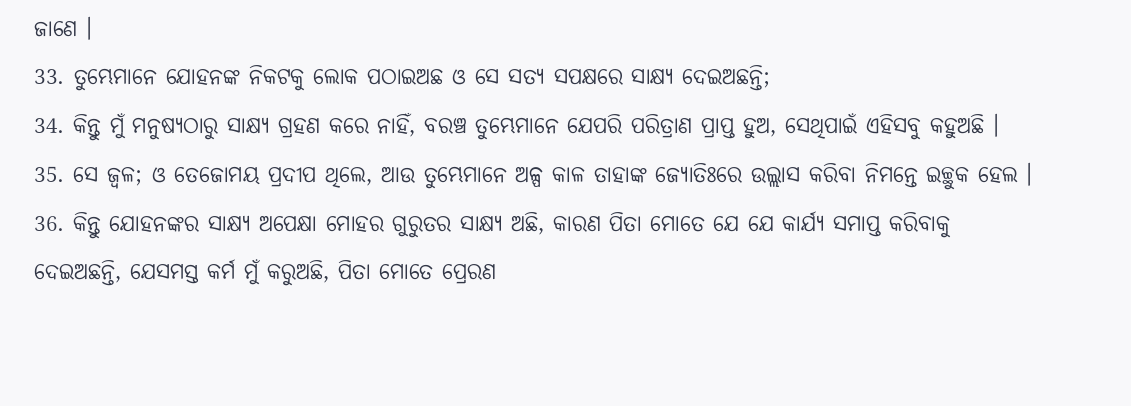ଜାଣେ ।
33. ତୁମ୍ଭେମାନେ ଯୋହନଙ୍କ ନିକଟକୁ ଲୋକ ପଠାଇଅଛ ଓ ସେ ସତ୍ୟ ସପକ୍ଷରେ ସାକ୍ଷ୍ୟ ଦେଇଅଛନ୍ତି;
34. କିନ୍ତୁ ମୁଁ ମନୁଷ୍ୟଠାରୁ ସାକ୍ଷ୍ୟ ଗ୍ରହଣ କରେ ନାହିଁ, ବରଞ୍ଚ ତୁମ୍ଭେମାନେ ଯେପରି ପରିତ୍ରାଣ ପ୍ରାପ୍ତ ହୁଅ, ସେଥିପାଇଁ ଏହିସବୁ କହୁଅଛି ।
35. ସେ ଜ୍ଵଳ; ଓ ତେଜୋମୟ ପ୍ରଦୀପ ଥିଲେ, ଆଉ ତୁମ୍ଭେମାନେ ଅଳ୍ପ କାଳ ତାହାଙ୍କ ଜ୍ୟୋତିଃରେ ଉଲ୍ଲାସ କରିବା ନିମନ୍ତେ ଇଚ୍ଛୁକ ହେଲ ।
36. କିନ୍ତୁ ଯୋହନଙ୍କର ସାକ୍ଷ୍ୟ ଅପେକ୍ଷା ମୋହର ଗୁରୁତର ସାକ୍ଷ୍ୟ ଅଛି, କାରଣ ପିତା ମୋତେ ଯେ ଯେ କାର୍ଯ୍ୟ ସମାପ୍ତ କରିବାକୁ ଦେଇଅଛନ୍ତି, ଯେସମସ୍ତ କର୍ମ ମୁଁ କରୁଅଛି, ପିତା ମୋତେ ପ୍ରେରଣ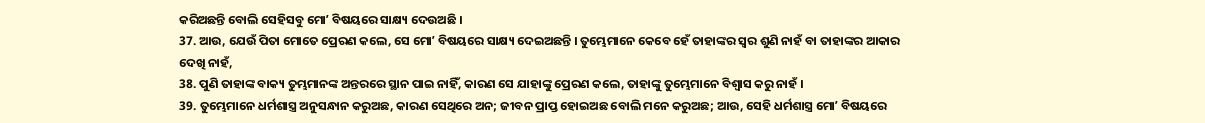କରିଅଛନ୍ତି ବୋଲି ସେହିସବୁ ମୋʼ ବିଷୟରେ ସାକ୍ଷ୍ୟ ଦେଉଅଛି ।
37. ଆଉ, ଯେଉଁ ପିତା ମୋତେ ପ୍ରେରଣ କଲେ, ସେ ମୋʼ ବିଷୟରେ ସାକ୍ଷ୍ୟ ଦେଇଅଛନ୍ତି । ତୁମ୍ଭେମାନେ କେବେ ହେଁ ତାହାଙ୍କର ସ୍ଵର ଶୁଣି ନାହଁ ବା ତାହାଙ୍କର ଆକାର ଦେଖି ନାହଁ,
38. ପୁଣି ତାହାଙ୍କ ବାକ୍ୟ ତୁମ୍ଭମାନଙ୍କ ଅନ୍ତରରେ ସ୍ଥାନ ପାଇ ନାହିଁ, କାରଣ ସେ ଯାହାଙ୍କୁ ପ୍ରେରଣ କଲେ, ତାହାଙ୍କୁ ତୁମ୍ଭେମାନେ ବିଶ୍ଵାସ କରୁ ନାହଁ ।
39. ତୁମ୍ଭେମାନେ ଧର୍ମଶାସ୍ତ୍ର ଅନୁସନ୍ଧାନ କରୁଅଛ, କାରଣ ସେଥିରେ ଅନ; ଜୀବନ ପ୍ରାପ୍ତ ହୋଇଅଛ ବୋଲି ମନେ କରୁଅଛ; ଆଉ, ସେହି ଧର୍ମଶାସ୍ତ୍ର ମୋʼ ବିଷୟରେ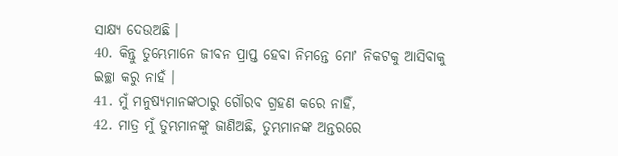ସାକ୍ଷ୍ୟ ଦେଉଅଛି ।
40. କିନ୍ତୁ ତୁମ୍ଭେମାନେ ଜୀବନ ପ୍ରାପ୍ତ ହେବା ନିମନ୍ତେ ମୋʼ ନିକଟକୁ ଆସିବାକୁ ଇଚ୍ଛା କରୁ ନାହଁ ।
41. ମୁଁ ମନୁଷ୍ୟମାନଙ୍କଠାରୁ ଗୌରବ ଗ୍ରହଣ କରେ ନାହିଁ,
42. ମାତ୍ର ମୁଁ ତୁମ୍ଭମାନଙ୍କୁ ଜାଣିଅଛି, ତୁମ୍ଭମାନଙ୍କ ଅନ୍ତରରେ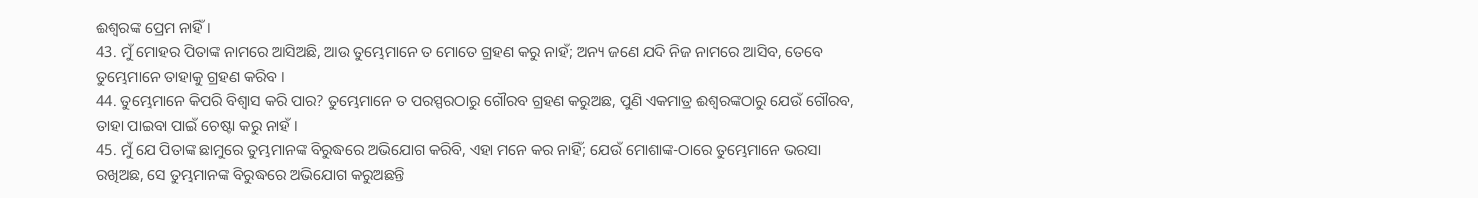ଈଶ୍ଵରଙ୍କ ପ୍ରେମ ନାହିଁ ।
43. ମୁଁ ମୋହର ପିତାଙ୍କ ନାମରେ ଆସିଅଛି, ଆଉ ତୁମ୍ଭେମାନେ ତ ମୋତେ ଗ୍ରହଣ କରୁ ନାହଁ; ଅନ୍ୟ ଜଣେ ଯଦି ନିଜ ନାମରେ ଆସିବ, ତେବେ ତୁମ୍ଭେମାନେ ତାହାକୁ ଗ୍ରହଣ କରିବ ।
44. ତୁମ୍ଭେମାନେ କିପରି ବିଶ୍ଵାସ କରି ପାର? ତୁମ୍ଭେମାନେ ତ ପରସ୍ପରଠାରୁ ଗୌରବ ଗ୍ରହଣ କରୁଅଛ, ପୁଣି ଏକମାତ୍ର ଈଶ୍ଵରଙ୍କଠାରୁ ଯେଉଁ ଗୌରବ, ତାହା ପାଇବା ପାଇଁ ଚେଷ୍ଟା କରୁ ନାହଁ ।
45. ମୁଁ ଯେ ପିତାଙ୍କ ଛାମୁରେ ତୁମ୍ଭମାନଙ୍କ ବିରୁଦ୍ଧରେ ଅଭିଯୋଗ କରିବି, ଏହା ମନେ କର ନାହିଁ; ଯେଉଁ ମୋଶାଙ୍କ-ଠାରେ ତୁମ୍ଭେମାନେ ଭରସା ରଖିଅଛ, ସେ ତୁମ୍ଭମାନଙ୍କ ବିରୁଦ୍ଧରେ ଅଭିଯୋଗ କରୁଅଛନ୍ତି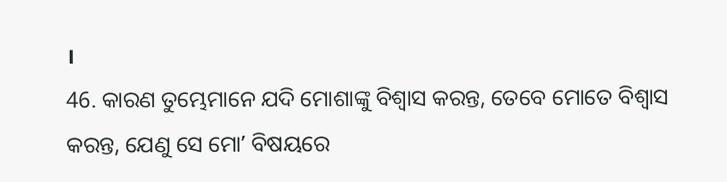।
46. କାରଣ ତୁମ୍ଭେମାନେ ଯଦି ମୋଶାଙ୍କୁ ବିଶ୍ଵାସ କରନ୍ତ, ତେବେ ମୋତେ ବିଶ୍ଵାସ କରନ୍ତ, ଯେଣୁ ସେ ମୋʼ ବିଷୟରେ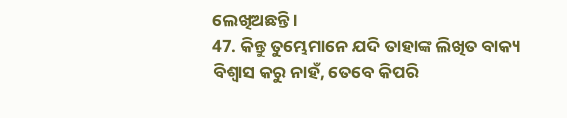ଲେଖିଅଛନ୍ତି ।
47. କିନ୍ତୁ ତୁମ୍ଭେମାନେ ଯଦି ତାହାଙ୍କ ଲିଖିତ ବାକ୍ୟ ବିଶ୍ଵାସ କରୁ ନାହଁ, ତେବେ କିପରି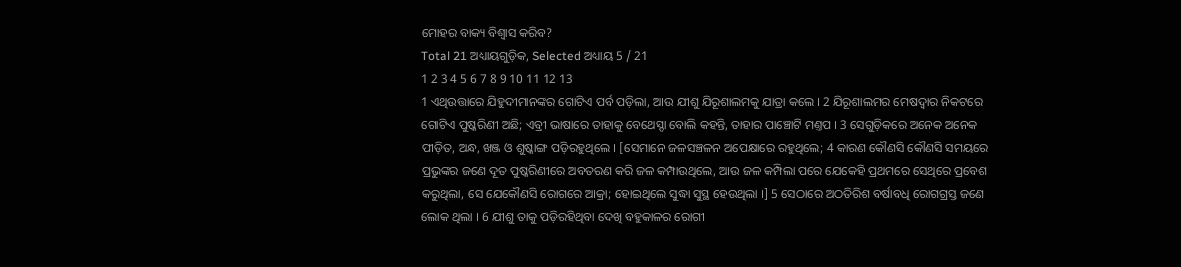ମୋହର ବାକ୍ୟ ବିଶ୍ଵାସ କରିବ?
Total 21 ଅଧ୍ୟାୟଗୁଡ଼ିକ, Selected ଅଧ୍ୟାୟ 5 / 21
1 2 3 4 5 6 7 8 9 10 11 12 13
1 ଏଥିଉତ୍ତାରେ ଯିହୁଦୀମାନଙ୍କର ଗୋଟିଏ ପର୍ବ ପଡ଼ିଲା, ଆଉ ଯୀଶୁ ଯିରୂଶାଲମକୁ ଯାତ୍ରା କଲେ । 2 ଯିରୂଶାଲମର ମେଷଦ୍ଵାର ନିକଟରେ ଗୋଟିଏ ପୁଷ୍କରିଣୀ ଅଛି; ଏବ୍ରୀ ଭାଷାରେ ତାହାକୁ ବେଥେସ୍ଦା ବୋଲି କହନ୍ତି, ତାହାର ପାଞ୍ଚୋଟି ମଣ୍ତପ । 3 ସେଗୁଡ଼ିକରେ ଅନେକ ଅନେକ ପୀଡ଼ିତ, ଅନ୍ଧ, ଖଞ୍ଜ ଓ ଶୁଷ୍କାଙ୍ଗ ପଡ଼ିରହୁଥିଲେ । [ସେମାନେ ଜଳସଞ୍ଚଳନ ଅପେକ୍ଷାରେ ରହୁଥିଲେ; 4 କାରଣ କୌଣସି କୌଣସି ସମୟରେ ପ୍ରଭୁଙ୍କର ଜଣେ ଦୂତ ପୁଷ୍କରିଣୀରେ ଅବତରଣ କରି ଜଳ କମ୍ପାଉଥିଲେ, ଆଉ ଜଳ କମ୍ପିଲା ପରେ ଯେକେହି ପ୍ରଥମରେ ସେଥିରେ ପ୍ରବେଶ କରୁଥିଲା, ସେ ଯେକୌଣସି ରୋଗରେ ଆକ୍ରା; ହୋଇଥିଲେ ସୁଦ୍ଧା ସୁସ୍ଥ ହେଉଥିଲା ।] 5 ସେଠାରେ ଅଠତିରିଶ ବର୍ଷାବଧି ରୋଗଗ୍ରସ୍ତ ଜଣେ ଲୋକ ଥିଲା । 6 ଯୀଶୁ ତାକୁ ପଡ଼ିରହିଥିବା ଦେଖି ବହୁକାଳର ରୋଗୀ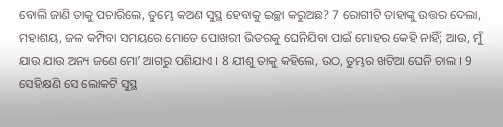ବୋଲି ଜାଣି ତାକୁ ପଚାରିଲେ, ତୁମ୍ଭେ କଅଣ ସୁସ୍ଥ ହେବାକୁ ଇଚ୍ଛା କରୁଅଛ? 7 ରୋଗୀଟି ତାହାଙ୍କୁ ଉତ୍ତର ଦେଲା, ମହାଶୟ, ଜଳ କମ୍ପିବା ସମୟରେ ମୋତେ ପୋଖରୀ ଭିତରକୁ ଘେନିଯିବା ପାଇଁ ମୋହର କେହି ନାହିଁ; ଆଉ, ମୁଁ ଯାଉ ଯାଉ ଅନ୍ୟ ଜଣେ ମୋʼ ଆଗରୁ ପଶିଯାଏ । 8 ଯୀଶୁ ତାକୁ କହିଲେ, ଉଠ, ତୁମ୍ଭର ଖଟିଆ ଘେନି ଚାଲ । 9 ସେହିକ୍ଷଣି ସେ ଲୋକଟି ସୁସ୍ଥ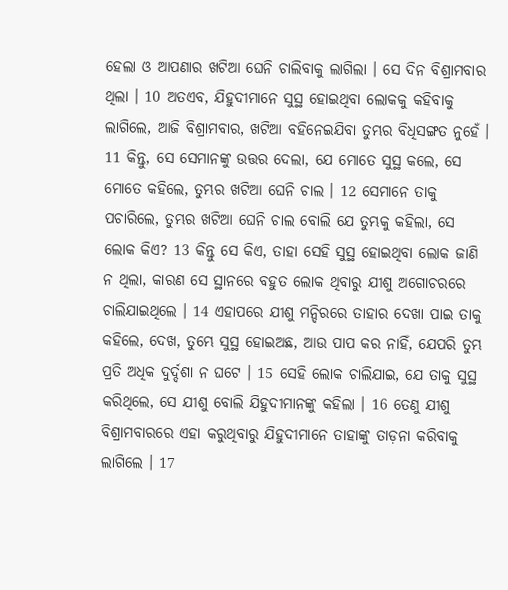ହେଲା ଓ ଆପଣାର ଖଟିଆ ଘେନି ଚାଲିବାକୁ ଲାଗିଲା । ସେ ଦିନ ବିଶ୍ରାମବାର ଥିଲା । 10 ଅତଏବ, ଯିହୁଦୀମାନେ ସୁସ୍ଥ ହୋଇଥିବା ଲୋକକୁ କହିବାକୁ ଲାଗିଲେ, ଆଜି ବିଶ୍ରାମବାର, ଖଟିଆ ବହିନେଇଯିବା ତୁମ୍ଭର ବିଧିସଙ୍ଗତ ନୁହେଁ । 11 କିନ୍ତୁ, ସେ ସେମାନଙ୍କୁ ଉତ୍ତର ଦେଲା, ଯେ ମୋତେ ସୁସ୍ଥ କଲେ, ସେ ମୋତେ କହିଲେ, ତୁମ୍ଭର ଖଟିଆ ଘେନି ଚାଲ । 12 ସେମାନେ ତାକୁ ପଚାରିଲେ, ତୁମ୍ଭର ଖଟିଆ ଘେନି ଚାଲ ବୋଲି ଯେ ତୁମ୍ଭକୁ କହିଲା, ସେ ଲୋକ କିଏ? 13 କିନ୍ତୁ ସେ କିଏ, ତାହା ସେହି ସୁସ୍ଥ ହୋଇଥିବା ଲୋକ ଜାଣି ନ ଥିଲା, କାରଣ ସେ ସ୍ଥାନରେ ବହୁତ ଲୋକ ଥିବାରୁ ଯୀଶୁ ଅଗୋଚରରେ ଚାଲିଯାଇଥିଲେ । 14 ଏହାପରେ ଯୀଶୁ ମନ୍ଦିରରେ ତାହାର ଦେଖା ପାଇ ତାକୁ କହିଲେ, ଦେଖ, ତୁମ୍ଭେ ସୁସ୍ଥ ହୋଇଅଛ, ଆଉ ପାପ କର ନାହିଁ, ଯେପରି ତୁମ୍ଭ ପ୍ରତି ଅଧିକ ଦୁର୍ଦ୍ଦଶା ନ ଘଟେ । 15 ସେହି ଲୋକ ଚାଲିଯାଇ, ଯେ ତାକୁ ସୁସ୍ଥ କରିଥିଲେ, ସେ ଯୀଶୁ ବୋଲି ଯିହୁଦୀମାନଙ୍କୁ କହିଲା । 16 ତେଣୁ ଯୀଶୁ ବିଶ୍ରାମବାରରେ ଏହା କରୁଥିବାରୁ ଯିହୁଦୀମାନେ ତାହାଙ୍କୁ ତାଡ଼ନା କରିବାକୁ ଲାଗିଲେ । 17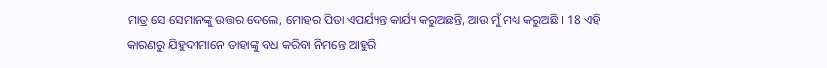ମାତ୍ର ସେ ସେମାନଙ୍କୁ ଉତ୍ତର ଦେଲେ, ମୋହର ପିତା ଏପର୍ଯ୍ୟନ୍ତ କାର୍ଯ୍ୟ କରୁଅଛନ୍ତି, ଆଉ ମୁଁ ମଧ୍ୟ କରୁଅଛି । 18 ଏହି କାରଣରୁ ଯିହୁଦୀମାନେ ତାହାଙ୍କୁ ବଧ କରିବା ନିମନ୍ତେ ଆହୁରି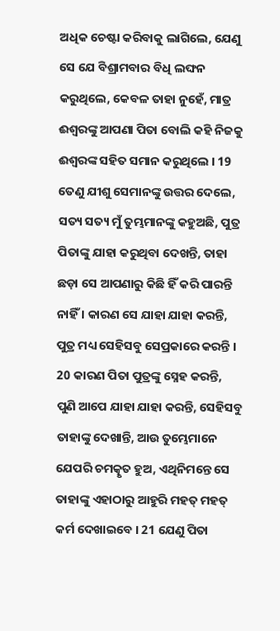ଅଧିକ ଚେଷ୍ଟା କରିବାକୁ ଲାଗିଲେ, ଯେଣୁ ସେ ଯେ ବିଶ୍ରାମବାର ବିଧି ଲଙ୍ଘନ କରୁଥିଲେ, କେବଳ ତାହା ନୁହେଁ, ମାତ୍ର ଈଶ୍ଵରଙ୍କୁ ଆପଣା ପିତା ବୋଲି କହି ନିଜକୁ ଈଶ୍ଵରଙ୍କ ସହିତ ସମାନ କରୁଥିଲେ । 19 ତେଣୁ ଯୀଶୁ ସେମାନଙ୍କୁ ଉତ୍ତର ଦେଲେ, ସତ୍ୟ ସତ୍ୟ ମୁଁ ତୁମ୍ଭମାନଙ୍କୁ କହୁଅଛି, ପୁତ୍ର ପିତାଙ୍କୁ ଯାହା କରୁଥିବା ଦେଖନ୍ତି, ତାହା ଛଡ଼ା ସେ ଆପଣାରୁ କିଛି ହିଁ କରି ପାରନ୍ତି ନାହିଁ । କାରଣ ସେ ଯାହା ଯାହା କରନ୍ତି, ପୁତ୍ର ମଧ୍ୟ ସେହିସବୁ ସେପ୍ରକାରେ କରନ୍ତି । 20 କାରଣ ପିତା ପୁତ୍ରଙ୍କୁ ସ୍ନେହ କରନ୍ତି, ପୁଣି ଆପେ ଯାହା ଯାହା କରନ୍ତି, ସେହିସବୁ ତାହାଙ୍କୁ ଦେଖାନ୍ତି, ଆଉ ତୁମ୍ଭେମାନେ ଯେପରି ଚମତ୍କୃତ ହୁଅ, ଏଥିନିମନ୍ତେ ସେ ତାହାଙ୍କୁ ଏହାଠାରୁ ଆହୁରି ମହତ୍ ମହତ୍ କର୍ମ ଦେଖାଇବେ । 21 ଯେଣୁ ପିତା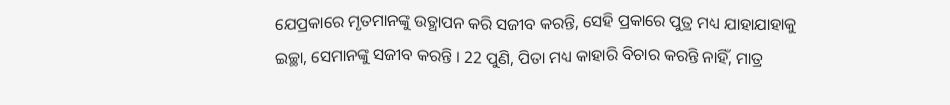ଯେପ୍ରକାରେ ମୃତମାନଙ୍କୁ ଉତ୍ଥାପନ କରି ସଜୀବ କରନ୍ତି, ସେହି ପ୍ରକାରେ ପୁତ୍ର ମଧ୍ୟ ଯାହାଯାହାକୁ ଇଚ୍ଛା, ସେମାନଙ୍କୁ ସଜୀବ କରନ୍ତି । 22 ପୁଣି, ପିତା ମଧ୍ୟ କାହାରି ବିଚାର କରନ୍ତି ନାହିଁ, ମାତ୍ର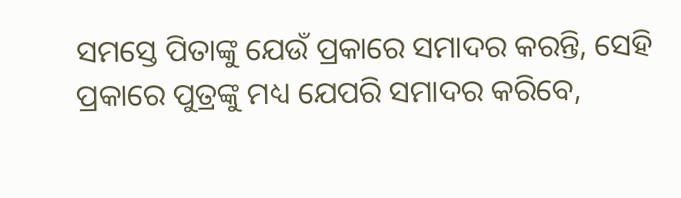ସମସ୍ତେ ପିତାଙ୍କୁ ଯେଉଁ ପ୍ରକାରେ ସମାଦର କରନ୍ତି, ସେହି ପ୍ରକାରେ ପୁତ୍ରଙ୍କୁ ମଧ୍ୟ ଯେପରି ସମାଦର କରିବେ,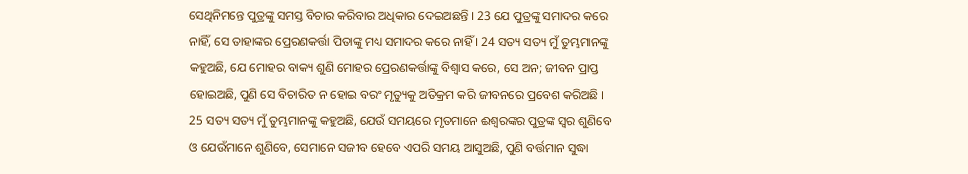ସେଥିନିମନ୍ତେ ପୁତ୍ରଙ୍କୁ ସମସ୍ତ ବିଚାର କରିବାର ଅଧିକାର ଦେଇଅଛନ୍ତି । 23 ଯେ ପୁତ୍ରଙ୍କୁ ସମାଦର କରେ ନାହିଁ, ସେ ତାହାଙ୍କର ପ୍ରେରଣକର୍ତ୍ତା ପିତାଙ୍କୁ ମଧ୍ୟ ସମାଦର କରେ ନାହିଁ । 24 ସତ୍ୟ ସତ୍ୟ ମୁଁ ତୁମ୍ଭମାନଙ୍କୁ କହୁଅଛି, ଯେ ମୋହର ବାକ୍ୟ ଶୁଣି ମୋହର ପ୍ରେରଣକର୍ତ୍ତାଙ୍କୁ ବିଶ୍ଵାସ କରେ, ସେ ଅନ; ଜୀବନ ପ୍ରାପ୍ତ ହୋଇଅଛି, ପୁଣି ସେ ବିଚାରିତ ନ ହୋଇ ବରଂ ମୃତ୍ୟୁକୁ ଅତିକ୍ରମ କରି ଜୀବନରେ ପ୍ରବେଶ କରିଅଛି । 25 ସତ୍ୟ ସତ୍ୟ ମୁଁ ତୁମ୍ଭମାନଙ୍କୁ କହୁଅଛି, ଯେଉଁ ସମୟରେ ମୃତମାନେ ଈଶ୍ଵରଙ୍କର ପୁତ୍ରଙ୍କ ସ୍ଵର ଶୁଣିବେ ଓ ଯେଉଁମାନେ ଶୁଣିବେ, ସେମାନେ ସଜୀବ ହେବେ ଏପରି ସମୟ ଆସୁଅଛି, ପୁଣି ବର୍ତ୍ତମାନ ସୁଦ୍ଧା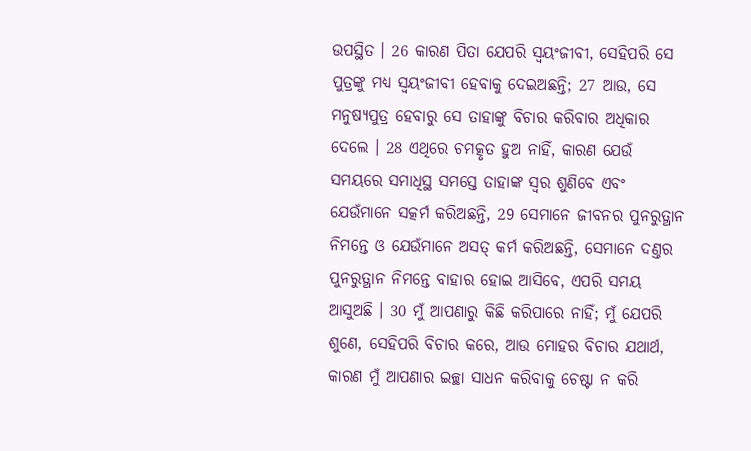ଉପସ୍ଥିତ । 26 କାରଣ ପିତା ଯେପରି ସ୍ଵୟଂଜୀବୀ, ସେହିପରି ସେ ପୁତ୍ରଙ୍କୁ ମଧ୍ୟ ସ୍ଵୟଂଜୀବୀ ହେବାକୁ ଦେଇଅଛନ୍ତି; 27 ଆଉ, ସେ ମନୁଷ୍ୟପୁତ୍ର ହେବାରୁ ସେ ତାହାଙ୍କୁ ବିଚାର କରିବାର ଅଧିକାର ଦେଲେ । 28 ଏଥିରେ ଚମତ୍କୃତ ହୁଅ ନାହିଁ, କାରଣ ଯେଉଁ ସମୟରେ ସମାଧିସ୍ଥ ସମସ୍ତେ ତାହାଙ୍କ ସ୍ଵର ଶୁଣିବେ ଏବଂ ଯେଉଁମାନେ ସତ୍କର୍ମ କରିଅଛନ୍ତି, 29 ସେମାନେ ଜୀବନର ପୁନରୁତ୍ଥାନ ନିମନ୍ତେ ଓ ଯେଉଁମାନେ ଅସତ୍ କର୍ମ କରିଅଛନ୍ତି, ସେମାନେ ଦଣ୍ତର ପୁନରୁତ୍ଥାନ ନିମନ୍ତେ ବାହାର ହୋଇ ଆସିବେ, ଏପରି ସମୟ ଆସୁଅଛି । 30 ମୁଁ ଆପଣାରୁ କିଛି କରିପାରେ ନାହିଁ; ମୁଁ ଯେପରି ଶୁଣେ, ସେହିପରି ବିଚାର କରେ, ଆଉ ମୋହର ବିଚାର ଯଥାର୍ଥ, କାରଣ ମୁଁ ଆପଣାର ଇଚ୍ଛା ସାଧନ କରିବାକୁ ଚେଷ୍ଟା ନ କରି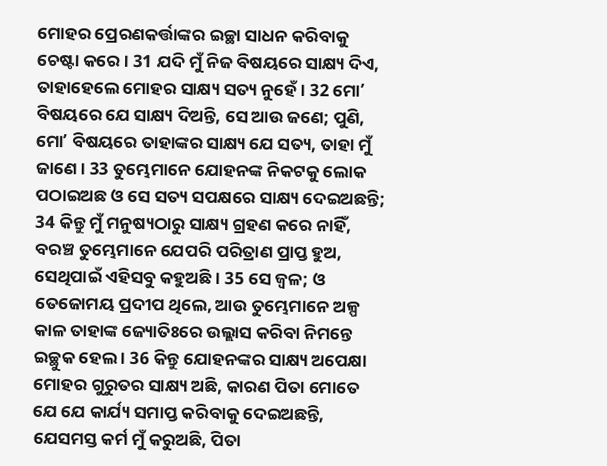ମୋହର ପ୍ରେରଣକର୍ତ୍ତାଙ୍କର ଇଚ୍ଛା ସାଧନ କରିବାକୁ ଚେଷ୍ଟା କରେ । 31 ଯଦି ମୁଁ ନିଜ ବିଷୟରେ ସାକ୍ଷ୍ୟ ଦିଏ, ତାହାହେଲେ ମୋହର ସାକ୍ଷ୍ୟ ସତ୍ୟ ନୁହେଁ । 32 ମୋʼ ବିଷୟରେ ଯେ ସାକ୍ଷ୍ୟ ଦିଅନ୍ତି, ସେ ଆଉ ଜଣେ; ପୁଣି, ମୋʼ ବିଷୟରେ ତାହାଙ୍କର ସାକ୍ଷ୍ୟ ଯେ ସତ୍ୟ, ତାହା ମୁଁ ଜାଣେ । 33 ତୁମ୍ଭେମାନେ ଯୋହନଙ୍କ ନିକଟକୁ ଲୋକ ପଠାଇଅଛ ଓ ସେ ସତ୍ୟ ସପକ୍ଷରେ ସାକ୍ଷ୍ୟ ଦେଇଅଛନ୍ତି; 34 କିନ୍ତୁ ମୁଁ ମନୁଷ୍ୟଠାରୁ ସାକ୍ଷ୍ୟ ଗ୍ରହଣ କରେ ନାହିଁ, ବରଞ୍ଚ ତୁମ୍ଭେମାନେ ଯେପରି ପରିତ୍ରାଣ ପ୍ରାପ୍ତ ହୁଅ, ସେଥିପାଇଁ ଏହିସବୁ କହୁଅଛି । 35 ସେ ଜ୍ଵଳ; ଓ ତେଜୋମୟ ପ୍ରଦୀପ ଥିଲେ, ଆଉ ତୁମ୍ଭେମାନେ ଅଳ୍ପ କାଳ ତାହାଙ୍କ ଜ୍ୟୋତିଃରେ ଉଲ୍ଲାସ କରିବା ନିମନ୍ତେ ଇଚ୍ଛୁକ ହେଲ । 36 କିନ୍ତୁ ଯୋହନଙ୍କର ସାକ୍ଷ୍ୟ ଅପେକ୍ଷା ମୋହର ଗୁରୁତର ସାକ୍ଷ୍ୟ ଅଛି, କାରଣ ପିତା ମୋତେ ଯେ ଯେ କାର୍ଯ୍ୟ ସମାପ୍ତ କରିବାକୁ ଦେଇଅଛନ୍ତି, ଯେସମସ୍ତ କର୍ମ ମୁଁ କରୁଅଛି, ପିତା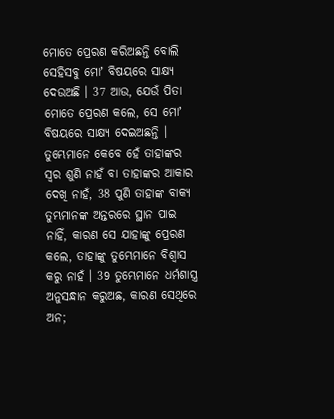ମୋତେ ପ୍ରେରଣ କରିଅଛନ୍ତି ବୋଲି ସେହିସବୁ ମୋʼ ବିଷୟରେ ସାକ୍ଷ୍ୟ ଦେଉଅଛି । 37 ଆଉ, ଯେଉଁ ପିତା ମୋତେ ପ୍ରେରଣ କଲେ, ସେ ମୋʼ ବିଷୟରେ ସାକ୍ଷ୍ୟ ଦେଇଅଛନ୍ତି । ତୁମ୍ଭେମାନେ କେବେ ହେଁ ତାହାଙ୍କର ସ୍ଵର ଶୁଣି ନାହଁ ବା ତାହାଙ୍କର ଆକାର ଦେଖି ନାହଁ, 38 ପୁଣି ତାହାଙ୍କ ବାକ୍ୟ ତୁମ୍ଭମାନଙ୍କ ଅନ୍ତରରେ ସ୍ଥାନ ପାଇ ନାହିଁ, କାରଣ ସେ ଯାହାଙ୍କୁ ପ୍ରେରଣ କଲେ, ତାହାଙ୍କୁ ତୁମ୍ଭେମାନେ ବିଶ୍ଵାସ କରୁ ନାହଁ । 39 ତୁମ୍ଭେମାନେ ଧର୍ମଶାସ୍ତ୍ର ଅନୁସନ୍ଧାନ କରୁଅଛ, କାରଣ ସେଥିରେ ଅନ;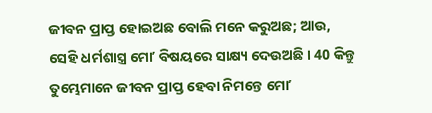ଜୀବନ ପ୍ରାପ୍ତ ହୋଇଅଛ ବୋଲି ମନେ କରୁଅଛ; ଆଉ, ସେହି ଧର୍ମଶାସ୍ତ୍ର ମୋʼ ବିଷୟରେ ସାକ୍ଷ୍ୟ ଦେଉଅଛି । 40 କିନ୍ତୁ ତୁମ୍ଭେମାନେ ଜୀବନ ପ୍ରାପ୍ତ ହେବା ନିମନ୍ତେ ମୋʼ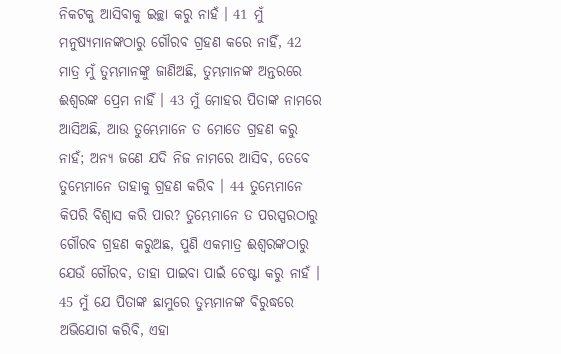ନିକଟକୁ ଆସିବାକୁ ଇଚ୍ଛା କରୁ ନାହଁ । 41 ମୁଁ ମନୁଷ୍ୟମାନଙ୍କଠାରୁ ଗୌରବ ଗ୍ରହଣ କରେ ନାହିଁ, 42 ମାତ୍ର ମୁଁ ତୁମ୍ଭମାନଙ୍କୁ ଜାଣିଅଛି, ତୁମ୍ଭମାନଙ୍କ ଅନ୍ତରରେ ଈଶ୍ଵରଙ୍କ ପ୍ରେମ ନାହିଁ । 43 ମୁଁ ମୋହର ପିତାଙ୍କ ନାମରେ ଆସିଅଛି, ଆଉ ତୁମ୍ଭେମାନେ ତ ମୋତେ ଗ୍ରହଣ କରୁ ନାହଁ; ଅନ୍ୟ ଜଣେ ଯଦି ନିଜ ନାମରେ ଆସିବ, ତେବେ ତୁମ୍ଭେମାନେ ତାହାକୁ ଗ୍ରହଣ କରିବ । 44 ତୁମ୍ଭେମାନେ କିପରି ବିଶ୍ଵାସ କରି ପାର? ତୁମ୍ଭେମାନେ ତ ପରସ୍ପରଠାରୁ ଗୌରବ ଗ୍ରହଣ କରୁଅଛ, ପୁଣି ଏକମାତ୍ର ଈଶ୍ଵରଙ୍କଠାରୁ ଯେଉଁ ଗୌରବ, ତାହା ପାଇବା ପାଇଁ ଚେଷ୍ଟା କରୁ ନାହଁ । 45 ମୁଁ ଯେ ପିତାଙ୍କ ଛାମୁରେ ତୁମ୍ଭମାନଙ୍କ ବିରୁଦ୍ଧରେ ଅଭିଯୋଗ କରିବି, ଏହା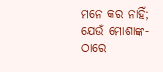ମନେ କର ନାହିଁ; ଯେଉଁ ମୋଶାଙ୍କ-ଠାରେ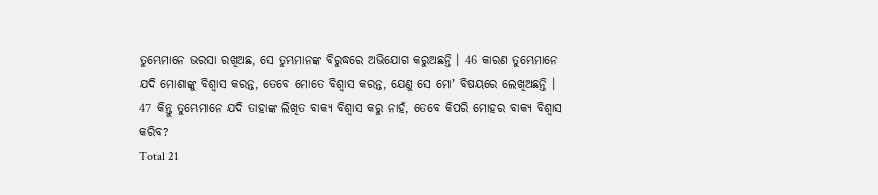ତୁମ୍ଭେମାନେ ଭରସା ରଖିଅଛ, ସେ ତୁମ୍ଭମାନଙ୍କ ବିରୁଦ୍ଧରେ ଅଭିଯୋଗ କରୁଅଛନ୍ତି । 46 କାରଣ ତୁମ୍ଭେମାନେ ଯଦି ମୋଶାଙ୍କୁ ବିଶ୍ଵାସ କରନ୍ତ, ତେବେ ମୋତେ ବିଶ୍ଵାସ କରନ୍ତ, ଯେଣୁ ସେ ମୋʼ ବିଷୟରେ ଲେଖିଅଛନ୍ତି । 47 କିନ୍ତୁ ତୁମ୍ଭେମାନେ ଯଦି ତାହାଙ୍କ ଲିଖିତ ବାକ୍ୟ ବିଶ୍ଵାସ କରୁ ନାହଁ, ତେବେ କିପରି ମୋହର ବାକ୍ୟ ବିଶ୍ଵାସ କରିବ?
Total 21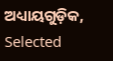ଅଧ୍ୟାୟଗୁଡ଼ିକ, Selected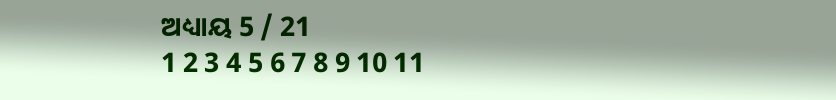ଅଧ୍ୟାୟ 5 / 21
1 2 3 4 5 6 7 8 9 10 11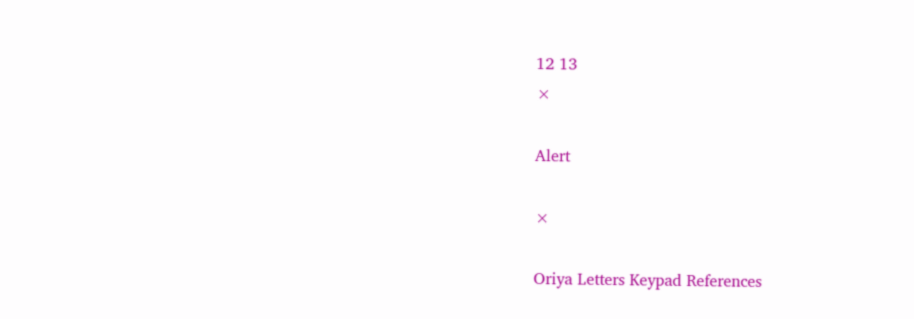12 13
×

Alert

×

Oriya Letters Keypad References